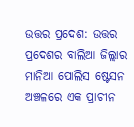ଉତ୍ତର ପ୍ରଦେଶ: ଉତ୍ତର ପ୍ରଦେଶର ବାଲିଆ ଜିଲ୍ଲାର ମାନିଆ ପୋଲିସ ଷ୍ଟେସନ ଅଞ୍ଚଳରେ ଏକ ପ୍ରାଚୀନ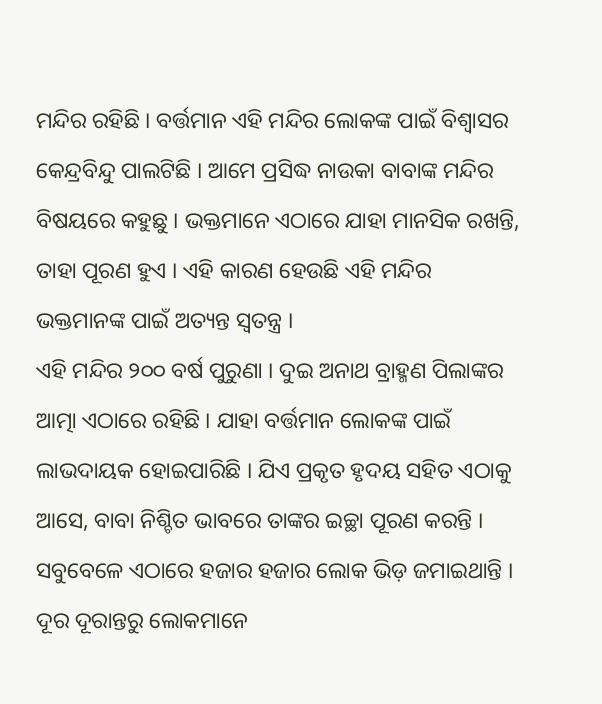ମନ୍ଦିର ରହିଛି । ବର୍ତ୍ତମାନ ଏହି ମନ୍ଦିର ଲୋକଙ୍କ ପାଇଁ ବିଶ୍ୱାସର କେନ୍ଦ୍ରବିନ୍ଦୁ ପାଲଟିଛି । ଆମେ ପ୍ରସିଦ୍ଧ ନାଉକା ବାବାଙ୍କ ମନ୍ଦିର ବିଷୟରେ କହୁଛୁ । ଭକ୍ତମାନେ ଏଠାରେ ଯାହା ମାନସିକ ରଖନ୍ତି, ତାହା ପୂରଣ ହୁଏ । ଏହି କାରଣ ହେଉଛି ଏହି ମନ୍ଦିର ଭକ୍ତମାନଙ୍କ ପାଇଁ ଅତ୍ୟନ୍ତ ସ୍ୱତନ୍ତ୍ର ।
ଏହି ମନ୍ଦିର ୨୦୦ ବର୍ଷ ପୁରୁଣା । ଦୁଇ ଅନାଥ ବ୍ରାହ୍ମଣ ପିଲାଙ୍କର ଆତ୍ମା ଏଠାରେ ରହିଛି । ଯାହା ବର୍ତ୍ତମାନ ଲୋକଙ୍କ ପାଇଁ ଲାଭଦାୟକ ହୋଇପାରିଛି । ଯିଏ ପ୍ରକୃତ ହୃଦୟ ସହିତ ଏଠାକୁ ଆସେ, ବାବା ନିଶ୍ଚିତ ଭାବରେ ତାଙ୍କର ଇଚ୍ଛା ପୂରଣ କରନ୍ତି । ସବୁବେଳେ ଏଠାରେ ହଜାର ହଜାର ଲୋକ ଭିଡ଼ ଜମାଇଥାନ୍ତି । ଦୂର ଦୂରାନ୍ତରୁ ଲୋକମାନେ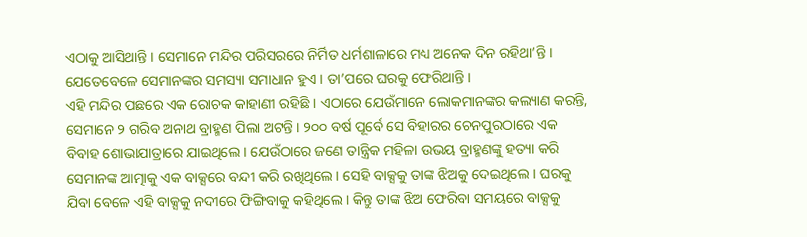ଏଠାକୁ ଆସିଥାନ୍ତି । ସେମାନେ ମନ୍ଦିର ପରିସରରେ ନିର୍ମିତ ଧର୍ମଶାଳାରେ ମଧ୍ୟ ଅନେକ ଦିନ ରହିଥା’ନ୍ତି । ଯେତେବେଳେ ସେମାନଙ୍କର ସମସ୍ୟା ସମାଧାନ ହୁଏ । ତା’ପରେ ଘରକୁ ଫେରିଥାନ୍ତି ।
ଏହି ମନ୍ଦିର ପଛରେ ଏକ ରୋଚକ କାହାଣୀ ରହିଛି । ଏଠାରେ ଯେଉଁମାନେ ଲୋକମାନଙ୍କର କଲ୍ୟାଣ କରନ୍ତି, ସେମାନେ ୨ ଗରିବ ଅନାଥ ବ୍ରାହ୍ମଣ ପିଲା ଅଟନ୍ତି । ୨୦୦ ବର୍ଷ ପୂର୍ବେ ସେ ବିହାରର ଚେନପୁରଠାରେ ଏକ ବିବାହ ଶୋଭାଯାତ୍ରାରେ ଯାଇଥିଲେ । ଯେଉଁଠାରେ ଜଣେ ତାନ୍ତ୍ରିକ ମହିଳା ଉଭୟ ବ୍ରାହ୍ମଣଙ୍କୁ ହତ୍ୟା କରି ସେମାନଙ୍କ ଆତ୍ମାକୁ ଏକ ବାକ୍ସରେ ବନ୍ଦୀ କରି ରଖିଥିଲେ । ସେହି ବାକ୍ସକୁ ତାଙ୍କ ଝିଅକୁ ଦେଇଥିଲେ । ଘରକୁ ଯିବା ବେଳେ ଏହି ବାକ୍ସକୁ ନଦୀରେ ଫିଙ୍ଗିବାକୁ କହିଥିଲେ । କିନ୍ତୁ ତାଙ୍କ ଝିଅ ଫେରିବା ସମୟରେ ବାକ୍ସକୁ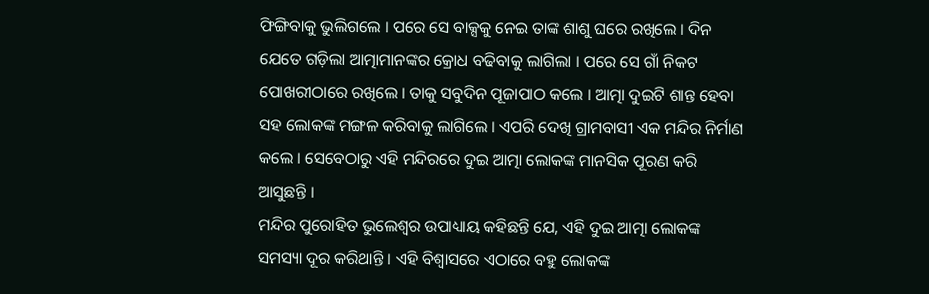ଫିଙ୍ଗିବାକୁ ଭୁଲିଗଲେ । ପରେ ସେ ବାକ୍ସକୁ ନେଇ ତାଙ୍କ ଶାଶୁ ଘରେ ରଖିଲେ । ଦିନ ଯେତେ ଗଡ଼ିଲା ଆତ୍ମାମାନଙ୍କର କ୍ରୋଧ ବଢିବାକୁ ଲାଗିଲା । ପରେ ସେ ଗାଁ ନିକଟ ପୋଖରୀଠାରେ ରଖିଲେ । ତାକୁ ସବୁଦିନ ପୂଜାପାଠ କଲେ । ଆତ୍ମା ଦୁଇଟି ଶାନ୍ତ ହେବା ସହ ଲୋକଙ୍କ ମଙ୍ଗଳ କରିବାକୁ ଲାଗିଲେ । ଏପରି ଦେଖି ଗ୍ରାମବାସୀ ଏକ ମନ୍ଦିର ନିର୍ମାଣ କଲେ । ସେବେଠାରୁ ଏହି ମନ୍ଦିରରେ ଦୁଇ ଆତ୍ମା ଲୋକଙ୍କ ମାନସିକ ପୂରଣ କରି ଆସୁଛନ୍ତି ।
ମନ୍ଦିର ପୁରୋହିତ ଭୁଲେଶ୍ୱର ଉପାଧ୍ୟାୟ କହିଛନ୍ତି ଯେ, ଏହି ଦୁଇ ଆତ୍ମା ଲୋକଙ୍କ ସମସ୍ୟା ଦୂର କରିଥାନ୍ତି । ଏହି ବିଶ୍ୱାସରେ ଏଠାରେ ବହୁ ଲୋକଙ୍କ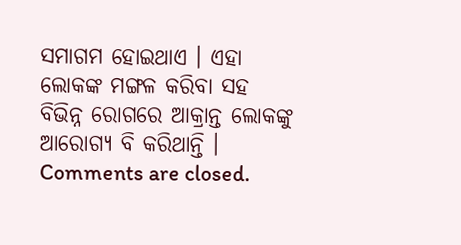ସମାଗମ ହୋଇଥାଏ । ଏହା ଲୋକଙ୍କ ମଙ୍ଗଳ କରିବା ସହ ବିଭିନ୍ନ ରୋଗରେ ଆକ୍ରାନ୍ତ ଲୋକଙ୍କୁ ଆରୋଗ୍ୟ ବି କରିଥାନ୍ତି ।
Comments are closed.